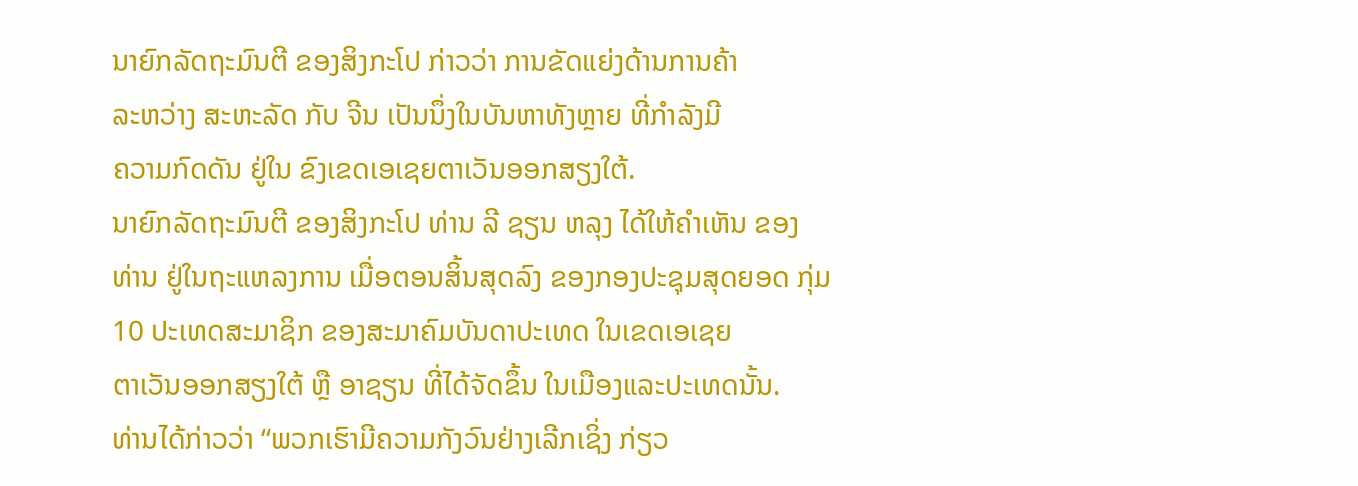ນາຍົກລັດຖະມົນຕີ ຂອງສິງກະໂປ ກ່າວວ່າ ການຂັດແຍ່ງດ້ານການຄ້າ
ລະຫວ່າງ ສະຫະລັດ ກັບ ຈີນ ເປັນນຶ່ງໃນບັນຫາທັງຫຼາຍ ທີ່ກຳລັງມີ
ຄວາມກົດດັນ ຢູ່ໃນ ຂົງເຂດເອເຊຍຕາເວັນອອກສຽງໃຕ້.
ນາຍົກລັດຖະມົນຕີ ຂອງສິງກະໂປ ທ່ານ ລີ ຊຽນ ຫລຸງ ໄດ້ໃຫ້ຄຳເຫັນ ຂອງ
ທ່ານ ຢູ່ໃນຖະແຫລງການ ເມື່ອຕອນສິ້ນສຸດລົງ ຂອງກອງປະຊຸມສຸດຍອດ ກຸ່ມ
10 ປະເທດສະມາຊິກ ຂອງສະມາຄົມບັນດາປະເທດ ໃນເຂດເອເຊຍ
ຕາເວັນອອກສຽງໃຕ້ ຫຼື ອາຊຽນ ທີ່ໄດ້ຈັດຂຶ້ນ ໃນເມືອງແລະປະເທດນັ້ນ.
ທ່ານໄດ້ກ່າວວ່າ “ພວກເຮົາມີຄວາມກັງວົນຢ່າງເລີກເຊິ່ງ ກ່ຽວ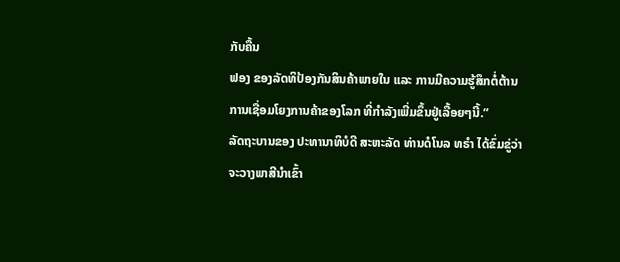ກັບຄື້ນ
ຟອງ ຂອງລັດທິປ້ອງກັນສິນຄ້າພາຍໃນ ແລະ ການມີຄວາມຮູ້ສຶກຕໍ່ຕ້ານ
ການເຊື່ອມໂຍງການຄ້າຂອງໂລກ ທີ່ກຳລັງເພີ່ມຂຶ້ນຢູ່ເລື້ອຍໆນີ້.”
ລັດຖະບານຂອງ ປະທານາທິບໍດີ ສະຫະລັດ ທ່ານດໍໂນລ ທຣຳ ໄດ້ຂົ່ມຂູ່ວ່າ
ຈະວາງພາສີນຳເຂົ້າ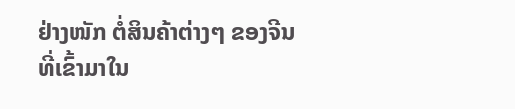ຢ່າງໜັກ ຕໍ່ສິນຄ້າຕ່າງໆ ຂອງຈີນທີ່ເຂົ້າມາໃນ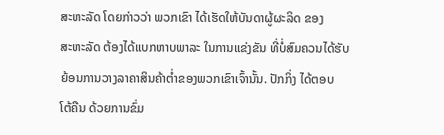ສະຫະລັດ ໂດຍກ່າວວ່າ ພວກເຂົາ ໄດ້ເຮັດໃຫ້ບັນດາຜູ້ຜະລິດ ຂອງ
ສະຫະລັດ ຕ້ອງໄດ້ແບກຫາບພາລະ ໃນການແຂ່ງຂັນ ທີ່ບໍ່ສົມຄວນໄດ້ຮັບ
ຍ້ອນການວາງລາຄາສິນຄ້າຕ່ຳຂອງພວກເຂົາເຈົ້ານັ້ນ. ປັກກິ່ງ ໄດ້ຕອບ
ໂຕ້ຄືນ ດ້ວຍການຂົ່ມ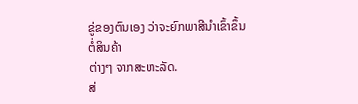ຂູ່ຂອງຕົນເອງ ວ່າຈະຍົກພາສີນຳເຂົ້າຂຶ້ນ ຕໍ່ສິນຄ້າ
ຕ່າງໆ ຈາກສະຫະລັດ.
ສ່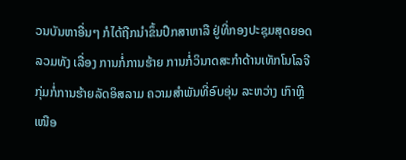ວນບັນຫາອື່ນໆ ກໍໄດ້ຖືກນຳຂຶ້ນປຶກສາຫາລື ຢູ່ທີ່ກອງປະຊຸມສຸດຍອດ
ລວມທັງ ເລື່ອງ ການກໍ່ການຮ້າຍ ການກໍ່ວິນາດສະກຳດ້ານເທັກໂນໂລຈີ
ກຸ່ມກໍ່ການຮ້າຍລັດອິສລາມ ຄວາມສຳພັນທີ່ອົບອຸ່ນ ລະຫວ່າງ ເກົາຫຼີ
ເໜືອ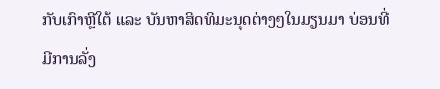ກັບເກົາຫຼີໃຕ້ ແລະ ບັນຫາສິດທິມະນຸດຕ່າງໆໃນມຽນມາ ບ່ອນທີ່
ມີການລັ່ງ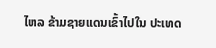ໄຫລ ຂ້າມຊາຍແດນເຂົ້າໄປໃນ ປະເທດ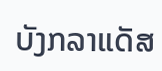ບັງກລາແດັສ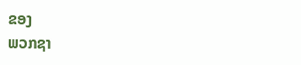ຂອງ
ພວກຊາ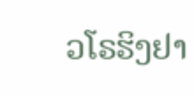ວໂຣຮິງຢາ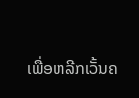ເພື່ອຫລີກເວັ້ນຄ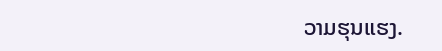ວາມຮຸນແຮງ.